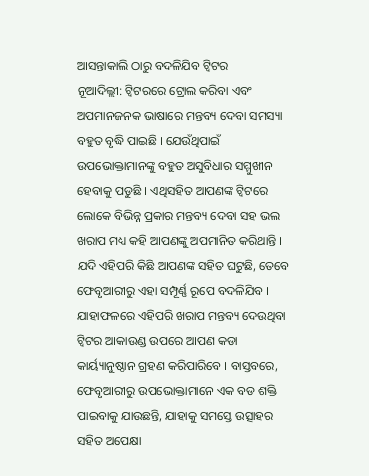ଆସନ୍ତାକାଲି ଠାରୁ ବଦଳିଯିବ ଟ୍ୱିଟର
ନୂଆଦିଲ୍ଲୀ: ଟ୍ୱିଟରରେ ଟ୍ରୋଲ କରିବା ଏବଂ ଅପମାନଜନକ ଭାଷାରେ ମନ୍ତବ୍ୟ ଦେବା ସମସ୍ୟା ବହୁତ ବୃଦ୍ଧି ପାଇଛି । ଯେଉଁଥିପାଇଁ ଉପଭୋକ୍ତାମାନଙ୍କୁ ବହୁତ ଅସୁବିଧାର ସମ୍ମୁଖୀନ ହେବାକୁ ପଡୁଛି । ଏଥିସହିତ ଆପଣଙ୍କ ଟ୍ୱିଟରେ ଲୋକେ ବିଭିନ୍ନ ପ୍ରକାର ମନ୍ତବ୍ୟ ଦେବା ସହ ଭଲ ଖରାପ ମଧ୍ୟ କହି ଆପଣଙ୍କୁ ଅପମାନିତ କରିଥାନ୍ତି । ଯଦି ଏହିପରି କିଛି ଆପଣଙ୍କ ସହିତ ଘଟୁଛି, ତେବେ ଫେବୃଆରୀରୁ ଏହା ସମ୍ପୂର୍ଣ୍ଣ ରୂପେ ବଦଳିଯିବ । ଯାହାଫଳରେ ଏହିପରି ଖରାପ ମନ୍ତବ୍ୟ ଦେଉଥିବା ଟ୍ୱିଟର ଆକାଉଣ୍ଡ ଉପରେ ଆପଣ କଡା କାର୍ୟ୍ୟାନୁଷ୍ଠାନ ଗ୍ରହଣ କରିପାରିବେ । ବାସ୍ତବରେ, ଫେବୃଆରୀରୁ ଉପଭୋକ୍ତାମାନେ ଏକ ବଡ ଶକ୍ତି ପାଇବାକୁ ଯାଉଛନ୍ତି, ଯାହାକୁ ସମସ୍ତେ ଉତ୍ସାହର ସହିତ ଅପେକ୍ଷା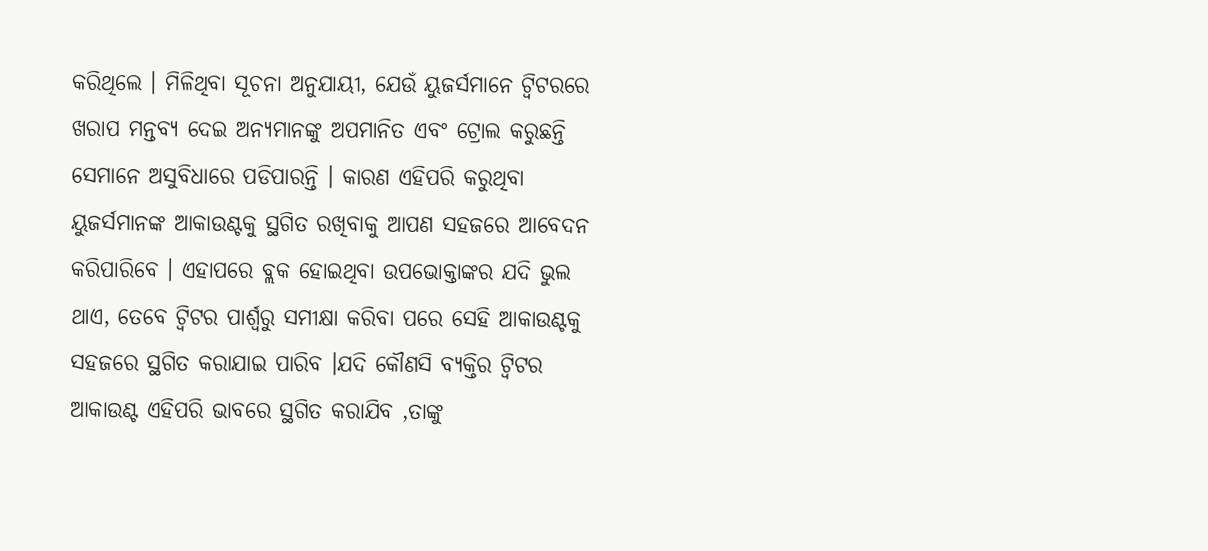କରିଥିଲେ । ମିଳିଥିବା ସୂଚନା ଅନୁଯାୟୀ, ଯେଉଁ ୟୁଜର୍ସମାନେ ଟ୍ୱିଟରରେ ଖରାପ ମନ୍ତବ୍ୟ ଦେଇ ଅନ୍ୟମାନଙ୍କୁ ଅପମାନିତ ଏବଂ ଟ୍ରୋଲ କରୁଛନ୍ତି ସେମାନେ ଅସୁବିଧାରେ ପଡିପାରନ୍ତି । କାରଣ ଏହିପରି କରୁଥିବା ୟୁଜର୍ସମାନଙ୍କ ଆକାଉଣ୍ଟକୁ ସ୍ଥଗିତ ରଖିବାକୁ ଆପଣ ସହଜରେ ଆବେଦନ କରିପାରିବେ । ଏହାପରେ ବ୍ଲକ ହୋଇଥିବା ଉପଭୋକ୍ତାଙ୍କର ଯଦି ଭୁଲ ଥାଏ, ତେବେ ଟ୍ୱିଟର ପାର୍ଶ୍ୱରୁ ସମୀକ୍ଷା କରିବା ପରେ ସେହି ଆକାଉଣ୍ଟକୁ ସହଜରେ ସ୍ଥଗିତ କରାଯାଇ ପାରିବ ।ଯଦି କୌଣସି ବ୍ୟକ୍ତିର ଟ୍ୱିଟର ଆକାଉଣ୍ଟ ଏହିପରି ଭାବରେ ସ୍ଥଗିତ କରାଯିବ ,ତାଙ୍କୁ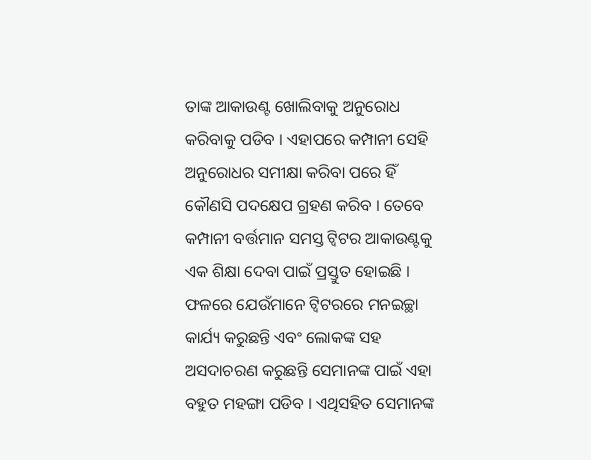ତାଙ୍କ ଆକାଉଣ୍ଟ ଖୋଲିବାକୁ ଅନୁରୋଧ କରିବାକୁ ପଡିବ । ଏହାପରେ କମ୍ପାନୀ ସେହି ଅନୁରୋଧର ସମୀକ୍ଷା କରିବା ପରେ ହିଁ କୌଣସି ପଦକ୍ଷେପ ଗ୍ରହଣ କରିବ । ତେବେ କମ୍ପାନୀ ବର୍ତ୍ତମାନ ସମସ୍ତ ଟ୍ୱିଟର ଆକାଉଣ୍ଟକୁ ଏକ ଶିକ୍ଷା ଦେବା ପାଇଁ ପ୍ରସ୍ତୁତ ହୋଇଛି । ଫଳରେ ଯେଉଁମାନେ ଟ୍ୱିଟରରେ ମନଇଚ୍ଛା କାର୍ଯ୍ୟ କରୁଛନ୍ତି ଏବଂ ଲୋକଙ୍କ ସହ ଅସଦାଚରଣ କରୁଛନ୍ତି ସେମାନଙ୍କ ପାଇଁ ଏହା ବହୁତ ମହଙ୍ଗା ପଡିବ । ଏଥିସହିତ ସେମାନଙ୍କ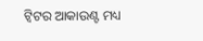ଟ୍ୱିଟର ଆକାଉଣ୍ଟ ମଧ୍ୟ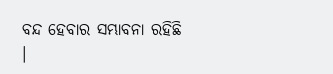ବନ୍ଦ ହେବାର ସମ୍ଭାବନା ରହିଛି ।